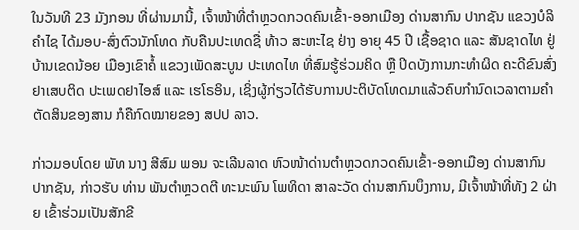ໃນວັນທີ 23 ມັງກອນ ທີ່ຜ່ານມານີ້, ເຈົ້າໜ້າທີ່ຕໍາຫຼວດກວດຄົນເຂົ້າ-ອອກເມືອງ ດ່ານສາກົນ ປາກຊັນ ແຂວງບໍລິຄໍາໄຊ ໄດ້ມອບ-ສົ່ງຕົວນັກໂທດ ກັບຄືນປະເທດຊື່ ທ້າວ ສະຫະໄຊ ຢ່າງ ອາຍຸ 45 ປີ ເຊື້ອຊາດ ແລະ ສັນຊາດໄທ ຢູ່ບ້ານເຂດນ້ອຍ ເມືອງເຂົາຄໍ້ ແຂວງເພັດສະບູນ ປະເທດໄທ ທີ່ສົມຮູ້ຮ່ວມຄິດ ຫຼື ປິດບັງການກະທຳຜິດ ຄະດີຂົນສົ່ງຢາເສບຕິດ ປະເພດຢາໄອສ໌ ແລະ ເຮໂຣອິນ, ເຊິ່ງຜູ້ກ່ຽວໄດ້ຮັບການປະຕິບັດໂທດມາແລ້ວຄົບກໍານົດເວລາຕາມຄໍາຕັດສິນຂອງສານ ກໍຄືກົດໝາຍຂອງ ສປປ ລາວ.

ກ່າວມອບໂດຍ ພັທ ນາງ ສີສົມ ພອນ ຈະເລີນລາດ ຫົວໜ້າດ່ານຕໍາຫຼວດກວດຄົນເຂົ້າ-ອອກເມືອງ ດ່ານສາກົນ ປາກຊັນ, ກ່າວຮັບ ທ່ານ ພັນຕໍາຫຼວດຕີ ທະນະພົນ ໂພທິດາ ສາລະວັດ ດ່ານສາກົນບຶງການ, ມີເຈົ້າໜ້າທີ່ທັງ 2 ຝ່າຍ ເຂົ້າຮ່ວມເປັນສັກຂີ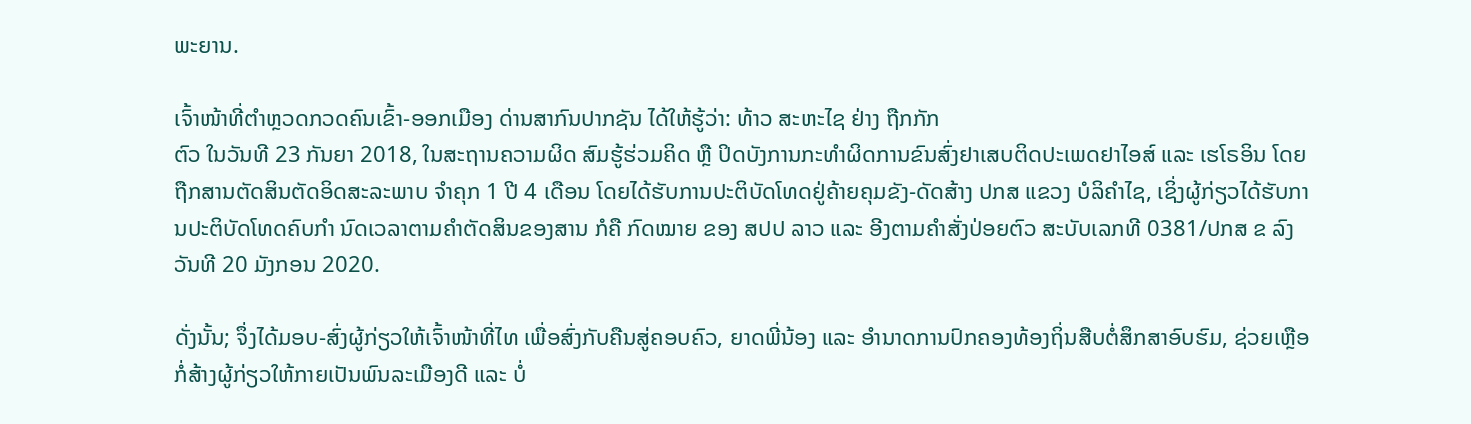ພະຍານ.

ເຈົ້າໜ້າທີ່ຕໍາຫຼວດກວດຄົນເຂົ້າ-ອອກເມືອງ ດ່ານສາກົນປາກຊັນ ໄດ້ໃຫ້ຮູ້ວ່າ: ທ້າວ ສະຫະໄຊ ຢ່າງ ຖືກກັກ
ຕົວ ໃນວັນທີ 23 ກັນຍາ 2018, ໃນສະຖານຄວາມຜິດ ສົມຮູ້ຮ່ວມຄິດ ຫຼື ປິດບັງການກະທຳຜິດການຂົນສົ່ງຢາເສບຕິດປະເພດຢາໄອສ໌ ແລະ ເຮໂຣອິນ ໂດຍຖືກສານຕັດສິນຕັດອິດສະລະພາບ ຈໍາຄຸກ 1 ປີ 4 ເດືອນ ໂດຍໄດ້ຮັບການປະຕິບັດໂທດຢູ່ຄ້າຍຄຸມຂັງ-ດັດສ້າງ ປກສ ແຂວງ ບໍລິຄໍາໄຊ, ເຊິ່ງຜູ້ກ່ຽວໄດ້ຮັບການປະຕິບັດໂທດຄົບກໍາ ນົດເວລາຕາມຄໍາຕັດສິນຂອງສານ ກໍຄື ກົດໝາຍ ຂອງ ສປປ ລາວ ແລະ ອີງຕາມຄຳສັ່ງປ່ອຍຕົວ ສະບັບເລກທີ 0381/ປກສ ຂ ລົງວັນທີ 20 ມັງກອນ 2020.

ດັ່ງນັ້ນ; ຈຶ່ງໄດ້ມອບ-ສົ່ງຜູ້ກ່ຽວໃຫ້ເຈົ້າໜ້າທີ່ໄທ ເພື່ອສົ່ງກັບຄືນສູ່ຄອບຄົວ, ຍາດພີ່ນ້ອງ ແລະ ອໍານາດການປົກຄອງທ້ອງຖິ່ນສືບຕໍ່ສຶກສາອົບຮົມ, ຊ່ວຍເຫຼືອກໍ່ສ້າງຜູ້ກ່ຽວໃຫ້ກາຍເປັນພົນລະເມືອງດີ ແລະ ບໍ່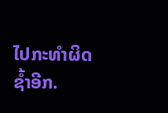ໄປກະທໍາຜິດຊ້ຳອີກ.